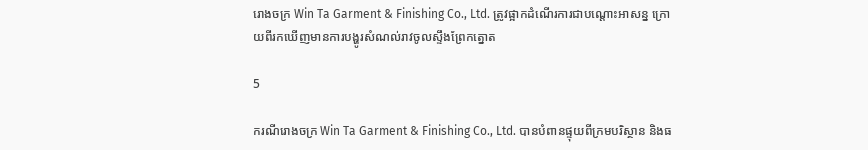រោងចក្រ Win Ta Garment & Finishing Co., Ltd. ត្រូវផ្អាកដំណើរការជាបណ្តោះអាសន្ន ក្រោ យពីរកឃេីញមានការបង្ហូរសំណល់រាវចូលស្ទឹងព្រែកត្នោត

5

ករណីរោងចក្រ Win Ta Garment & Finishing Co., Ltd. បានបំពានផ្ទុយពីក្រមបរិស្ថាន និងធ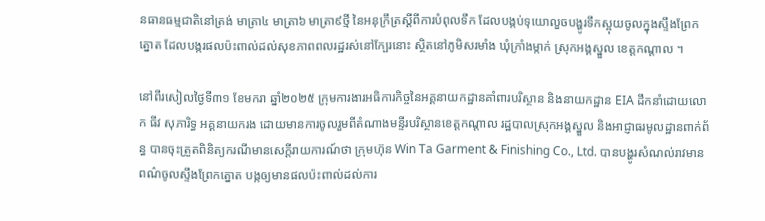នធានធម្មជាតិនៅត្រង់ មាត្រា៤ មាត្រា៦ មាត្រា៩ថ្មី នៃអនុក្រឹត្រស្តីពីការបំពុលទឹក ដែលបង្កប់ទុយោលួចបង្ហូរទឹកស្អុយចូលក្នុងស្ទឹងព្រែកត្នោត ដែលបង្ករផលប៉ះពាល់ដល់សុខភាពពលរដ្ឋរស់នៅក្បែរនោះ ស្ថិតនៅភូមិសរមាំង ឃុំក្រាំងម្កាក់ ស្រុកអង្គស្នួល ខេត្តកណ្តាល ។

នៅពីរសៀលថ្ងៃទី៣១ ខែមករា ឆ្នាំ២០២៥ ក្រុមការងារអធិការកិច្ចនៃអគ្គនាយកដ្ឋានគាំពារបរិស្ថាន និងនាយកដ្ឋាន EIA ដឹកនាំដោយលោក ធីវ សុភារិទ្ធ អគ្គនាយករង ដោយមានការចូលរួមពីតំណាងមន្ទីរបរិស្ថានខេត្តកណ្តាល រដ្ឋបាលស្រុកអង្គស្នួល និងអាជ្ញាធរមូលដ្ឋានពាក់ព័ន្ធ បានចុះត្រួតពិនិត្យករណីមានសេក្តីរាយការណ៍ថា ក្រុមហ៊ុន Win Ta Garment & Finishing Co., Ltd. បានបង្ហូរសំណល់រាវមានពណ៌ចូលស្ទឹងព្រែកត្នោត បង្កឲ្យមានផលប៉ះពាល់ដល់ការ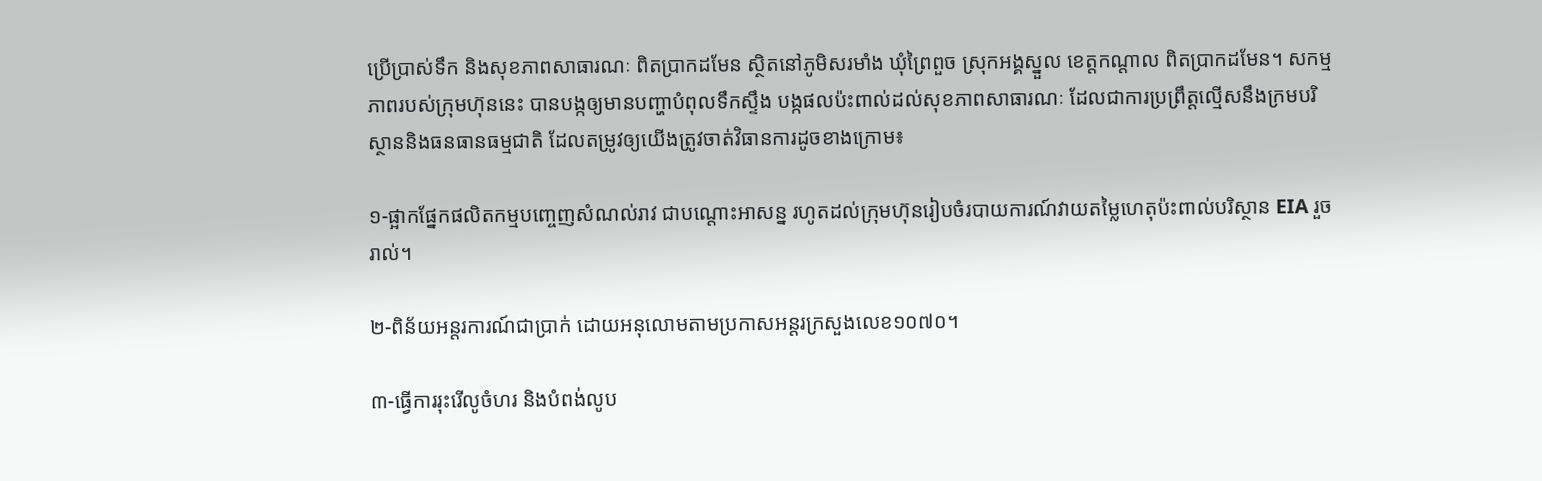ប្រើប្រាស់ទឹក និងសុខភាពសាធារណៈ ពិតប្រាកដមែន ស្ថិតនៅភូមិសរមាំង ឃុំព្រៃពួច ស្រុកអង្គស្នួល ខេត្តកណ្តាល ពិតប្រាកដមែន។ សកម្មភាពរបស់ក្រុមហ៊ុននេះ បានបង្កឲ្យមានបញ្ហាបំពុលទឹកស្ទឹង បង្កផលប៉ះពាល់ដល់សុខភាពសាធារណៈ ដែលជាការប្រព្រឹត្តល្មើសនឹងក្រមបរិស្ថាននិងធនធានធម្មជាតិ ដែលតម្រូវឲ្យយើងត្រូវចាត់វិធានការដូចខាងក្រោម៖

១-ផ្អាកផ្នែកផលិតកម្មបញ្ចេញសំណល់រាវ ជាបណ្តោះអាសន្ន រហូតដល់ក្រុមហ៊ុនរៀបចំរបាយការណ៍វាយតម្លៃហេតុប៉ះពាល់បរិស្ថាន EIA រួចរាល់។

២-ពិន័យអន្តរការណ៍ជាប្រាក់ ដោយអនុលោមតាមប្រកាសអន្តរក្រសួងលេខ១០៧០។

៣-ធ្វើការរុះរើលូចំហរ និងបំពង់លូប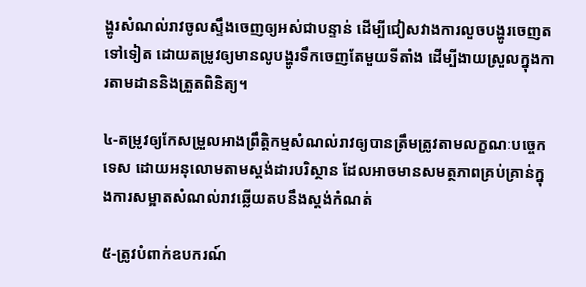ង្ហូរសំណល់រាវចូលស្ទឹងចេញឲ្យអស់ជាបន្ទាន់ ដើម្បីជៀសវាងការលួចបង្ហូរចេញតទៅទៀត ដោយតម្រូវឲ្យមានលូបង្ហូរទឹកចេញតែមួយទីតាំង ដើម្បីងាយស្រួលក្នុងការតាមដាននិងត្រួតពិនិត្យ។

៤-តម្រូវឲ្យកែសម្រួលអាងព្រឹត្តិកម្មសំណល់រាវឲ្យបានត្រឹមត្រូវតាមលក្ខណៈបច្ចេកទេស ដោយអនុលោមតាមស្តង់ដារបរិស្ថាន ដែលអាចមានសមត្ថភាពគ្រប់គ្រាន់ក្នុងការសម្អាតសំណល់រាវឆ្លើយតបនឹងស្តង់កំណត់

៥-ត្រូវបំពាក់ឧបករណ៍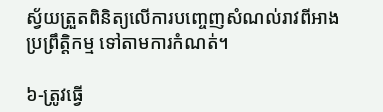ស្វ័យត្រួតពិនិត្យលើការបញ្ចេញសំណល់រាវពីអាងប្រព្រឹត្តិកម្ម ទៅតាមការកំណត់។

៦-ត្រូវធ្វើ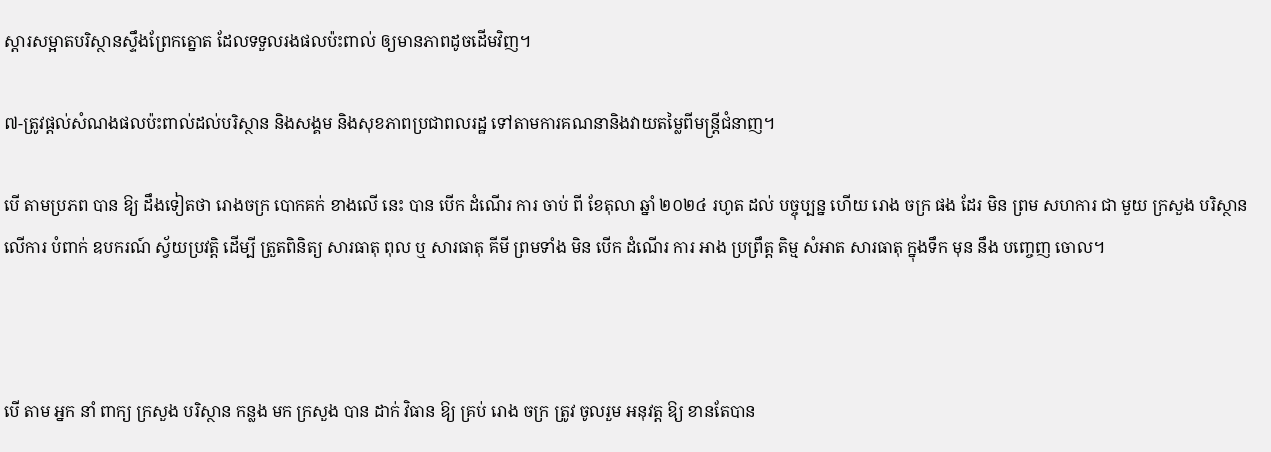ស្តារសម្អាតបរិស្ថានស្ទឹងព្រែកត្នោត ដែលទទួលរងផលប៉ះពាល់ ឲ្យមានភាពដូចដើមវិញ។

៧-ត្រូវផ្តល់សំណងផលប៉ះពាល់ដល់បរិស្ថាន និងសង្គម និងសុខភាពប្រជាពលរដ្ឋ ទៅតាមការគណនានិងវាយតម្លៃពីមន្ត្រីជំនាញ។

បេី តាមប្រភព បាន ឱ្យ ដឹងទៀតថា រោងចក្រ បោកគក់ ខាងលេី នេះ បាន បេីក ដំណើរ ការ ចាប់ ពី ខែតុលា ឆ្នាំ ២០២៤ រហូត ដល់ បច្ចុប្បន្ន ហើយ រោង ចក្រ ផង ដែរ មិន ព្រម សហការ ជា មួយ ក្រសួង បរិស្ថាន លេីការ បំពាក់ ឧបករណ៍ ស្វ័យប្រវត្តិ ដេីម្បី ត្រួតពិនិត្យ សារធាតុ ពុល ឬ សារធាតុ គីមី ព្រមទាំង មិន បេីក ដំណើរ ការ អាង ប្រព្រឹត្ត តិម្ម សំអាត សារធាតុ ក្នុងទឹក មុន នឹង បញ្ចេញ ចោល។



បេី តាម អ្នក នាំ ពាក្យ ក្រសួង បរិស្ថាន កន្លង មក ក្រសួង បាន ដាក់ វិធាន ឱ្យ គ្រប់ រោង ចក្រ ត្រូវ ចូលរួម អនុវត្ត ឱ្យ ខានតែបាន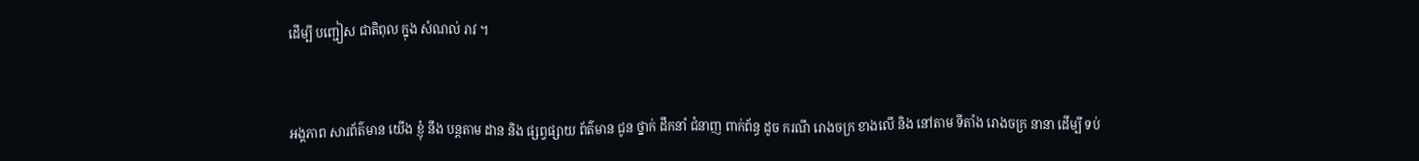ដេីម្បី បញ្ជៀស ជាតិពុល ក្នុង សំណល់ រាវ ។



អង្គភាព សារព័ត៌មាន យេីង ខ្ញុំ នឹង បន្ដតាម ដាន និង ផ្សព្វផ្សាយ ព័ត៌មាន ជូន ថ្នាក់ ដឹកនាំ ជំនាញ ពាក់ព័ន្ធ ដូច ករណី រោងចក្រ ខាងលើ និង នៅតាម ទីតាំង រោងចក្រ នានា ដេីម្បី ទប់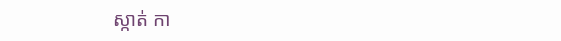ស្កាត់ កា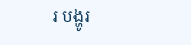រ បង្ហូរ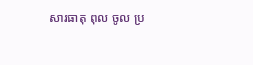សារធាតុ ពុល ចូល ប្រ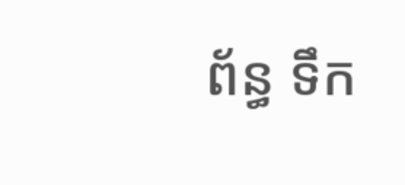ព័ន្ធ ទឹក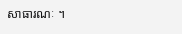សាធារណៈ ។